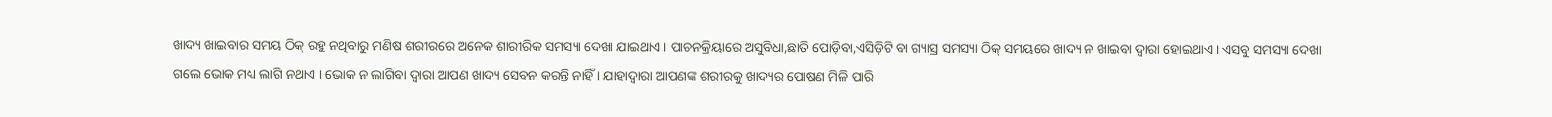ଖାଦ୍ୟ ଖାଇବାର ସମୟ ଠିକ୍ ରହୁ ନଥିବାରୁ ମଣିଷ ଶରୀରରେ ଅନେକ ଶାରୀରିକ ସମସ୍ୟା ଦେଖା ଯାଇଥାଏ । ପାଚନକ୍ରିୟାରେ ଅସୁବିଧା,ଛାତି ପୋଡ଼ିବା,ଏସିଡ଼ିଟି ବା ଗ୍ୟାସ୍ର ସମସ୍ୟା ଠିକ୍ ସମୟରେ ଖାଦ୍ୟ ନ ଖାଇବା ଦ୍ୱାରା ହୋଇଥାଏ । ଏସବୁ ସମସ୍ୟା ଦେଖା ଗଲେ ଭୋକ ମଧ୍ୟ ଲାଗି ନଥାଏ । ଭୋକ ନ ଲାଗିବା ଦ୍ୱାରା ଆପଣ ଖାଦ୍ୟ ସେବନ କରନ୍ତି ନାହିଁ । ଯାହାଦ୍ୱାରା ଆପଣଙ୍କ ଶରୀରକୁ ଖାଦ୍ୟର ପୋଷଣ ମିଳି ପାରି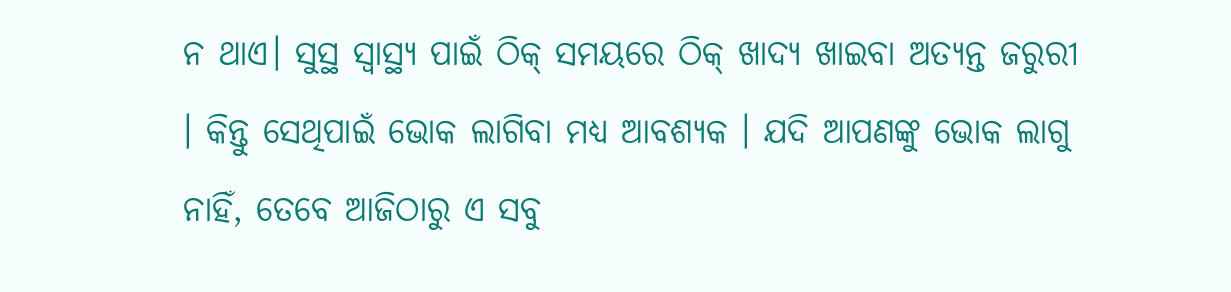ନ ଥାଏ। ସୁସ୍ଥ ସ୍ୱାସ୍ଥ୍ୟ ପାଇଁ ଠିକ୍ ସମୟରେ ଠିକ୍ ଖାଦ୍ୟ ଖାଇବା ଅତ୍ୟନ୍ତ ଜରୁରୀ । କିନ୍ତୁ ସେଥିପାଇଁ ଭୋକ ଲାଗିବା ମଧ୍ୟ ଆବଶ୍ୟକ । ଯଦି ଆପଣଙ୍କୁ ଭୋକ ଲାଗୁ ନାହିଁ, ତେବେ ଆଜିଠାରୁ ଏ ସବୁ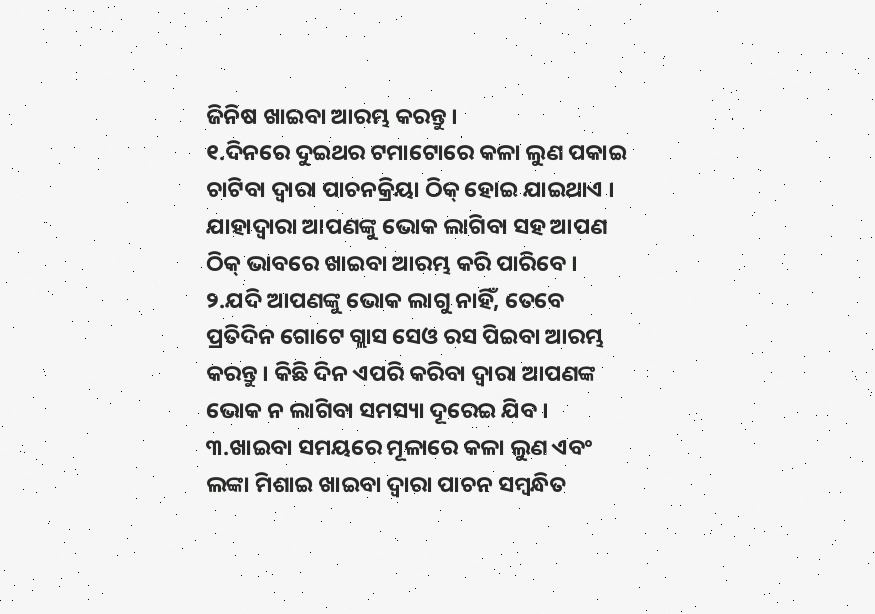ଜିନିଷ ଖାଇବା ଆରମ୍ଭ କରନ୍ତୁ ।
୧.ଦିନରେ ଦୁଇଥର ଟମାଟୋରେ କଳା ଲୁଣ ପକାଇ ଚାଟିବା ଦ୍ୱାରା ପାଚନକ୍ରିୟା ଠିକ୍ ହୋଇ ଯାଇଥାଏ । ଯାହାଦ୍ୱାରା ଆପଣଙ୍କୁ ଭୋକ ଲାଗିବା ସହ ଆପଣ ଠିକ୍ ଭାବରେ ଖାଇବା ଆରମ୍ଭ କରି ପାରିବେ ।
୨.ଯଦି ଆପଣଙ୍କୁ ଭୋକ ଲାଗୁ ନାହିଁ, ତେବେ ପ୍ରତିଦିନ ଗୋଟେ ଗ୍ଲାସ ସେଓ ରସ ପିଇବା ଆରମ୍ଭ କରନ୍ତୁ । କିଛି ଦିନ ଏପରି କରିବା ଦ୍ୱାରା ଆପଣଙ୍କ ଭୋକ ନ ଲାଗିବା ସମସ୍ୟା ଦୂରେଇ ଯିବ ।
୩.ଖାଇବା ସମୟରେ ମୂଳାରେ କଳା ଲୁଣ ଏବଂ ଲଙ୍କା ମିଶାଇ ଖାଇବା ଦ୍ୱାରା ପାଚନ ସମ୍ବନ୍ଧିତ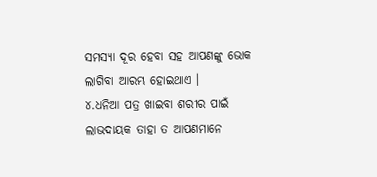ସମସ୍ୟା ଦୂର ହେବା ସହ ଆପଣଙ୍କୁ ଭୋକ ଲାଗିବା ଆରମ୍ଭ ହୋଇଥାଏ ।
୪.ଧନିଆ ପତ୍ର ଖାଇବା ଶରୀର ପାଇଁ ଲାଭଦାୟକ ତାହା ତ ଆପଣମାନେ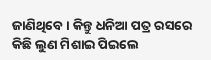ଜାଣିଥିବେ । କିନ୍ତୁ ଧନିଆ ପତ୍ର ରସରେ କିଛି ଲୁଣ ମିଶାଇ ପିଇଲେ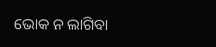ଭୋକ ନ ଲାଗିବା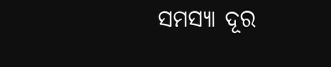ସମସ୍ୟା ଦୂର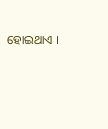ହୋଇଥାଏ ।